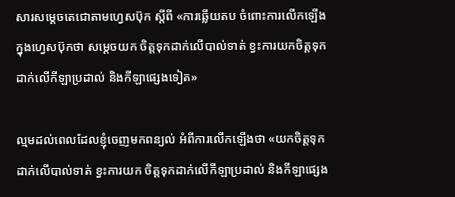សារសម្តេចតេជោតាមហ្វេសប៊ុក ស្តីពី «ការឆ្លើយតប ចំពោះការលើកឡើងក្នុងហ្វេសប៊ុកថា សម្តេចយក ចិត្តទុកដាក់លើបាល់ទាត់ ខ្វះការយកចិត្តទុកដាក់លើកីឡាប្រដាល់ និងកីឡាផ្សេងទៀត»

ល្មមដល់ពេលដែលខ្ញុំចេញមកពន្យល់ អំពីការលើកឡើងថា «យកចិត្តទុកដាក់លើបាល់ទាត់ ខ្វះការយក ចិត្តទុកដាក់លើកីឡាប្រដាល់ និងកីឡាផ្សេង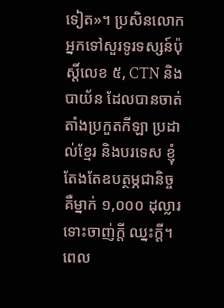ទៀត»។ ប្រសិនលោកអ្នកទៅសួរទូរទស្សន៍ប៉ុស្តិ៍លេខ ៥, CTN និងបាយ័ន ដែលបានចាត់តាំងប្រកួតកីឡា ប្រដាល់ខ្មែរ និងបរទេស ខ្ញុំតែងតែឧបត្ថម្ភជានិច្ច គឺម្នាក់ ១,០០០ ដុល្លារ ទោះចាញ់ក្តី ឈ្នះក្តី។ ពេល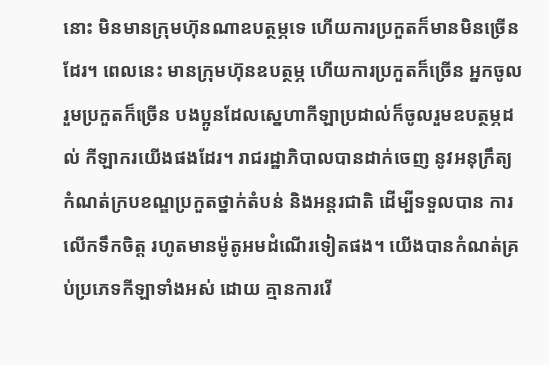នោះ មិនមានក្រុមហ៊ុនណាឧបត្ថម្ភទេ ហើយការប្រកួតក៏មានមិនច្រើនដែរ។ ពេលនេះ មានក្រុមហ៊ុនឧបត្ថម្ភ ហើយការប្រកួតក៏ច្រើន អ្នកចូលរួមប្រកួតក៏ច្រើន បងប្អូនដែលស្នេហាកីឡាប្រដាល់ក៏ចូលរួមឧបត្ថម្ភដល់ កីឡាករយើងផងដែរ។ រាជរដ្ឋាភិបាលបានដាក់ចេញ នូវអនុក្រឹត្យកំណត់ក្របខណ្ឌប្រកួតថ្នាក់តំបន់ និងអន្តរជាតិ ដើម្បីទទួលបាន ការលើកទឹកចិត្ត រហូតមានម៉ូតូអមដំណើរទៀតផង។ យើងបានកំណត់គ្រប់ប្រភេទកីឡាទាំងអស់ ដោយ គ្មានការរើ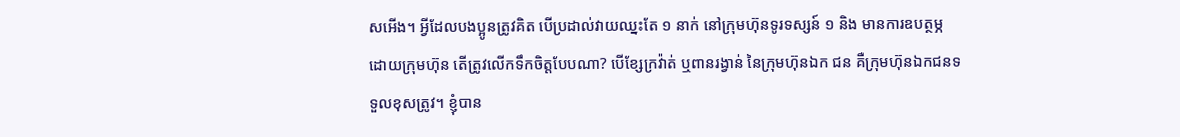សអើង។ អ្វីដែលបងប្អូនត្រូវគិត បើប្រដាល់វាយឈ្នះតែ ១ នាក់ នៅក្រុមហ៊ុនទូរទស្សន៍ ១ និង មានការឧបត្ថម្ភដោយក្រុមហ៊ុន តើត្រូវលើកទឹកចិត្តបែបណា? បើខ្សែក្រវ៉ាត់ ឬពានរង្វាន់ នៃក្រុមហ៊ុនឯក ជន គឺក្រុមហ៊ុនឯកជនទទួលខុសត្រូវ។ ខ្ញុំបាន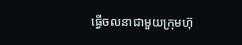ធ្វើចលនាជាមួយក្រុមហ៊ុ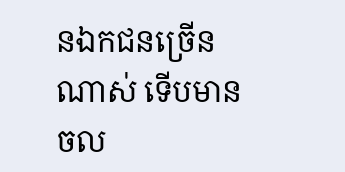នឯកជនច្រើនណាស់ ទើបមានចល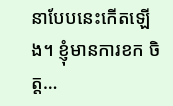នាបែបនេះកើតឡើង។ ខ្ញុំមានការខក ចិត្ត…